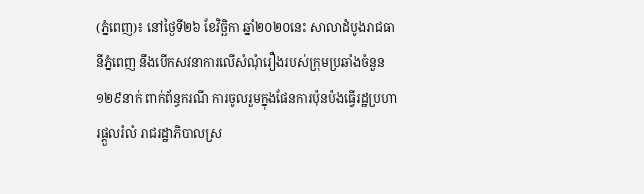(ភ្នំពេញ)៖ នៅថ្ងៃទី២៦ ខែវិច្ឆិកា ឆ្នាំ២០២០នេះ សាលាដំបូងរាជធានីភ្នំពេញ នឹងបើកសវនាការលើសំណុំរឿងរបស់ក្រុមប្រឆាំងចំនួន ១២៩នាក់ ពាក់ព័ន្ធករណី ការចូលរួមក្នុងផែនការប៉ុនប៉ងធ្វើរដ្ឋប្រហារផ្តួលរំលំ រាជរដ្ឋាភិបាលស្រ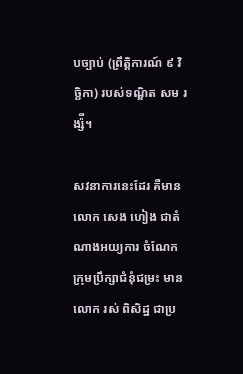បច្បាប់ (ព្រឹត្តិការណ៍ ៩ វិច្ឆិកា) របស់ទណ្ឌិត សម រង្ស៉ី។

សវនាការនេះដែរ គឺមានលោក សេង ហៀង ជាតំណាងអយ្យការ ចំណែកក្រុមប្រឹក្សាជំនុំជម្រះ មានលោក រស់ ពិសិដ្ឋ ជាប្រ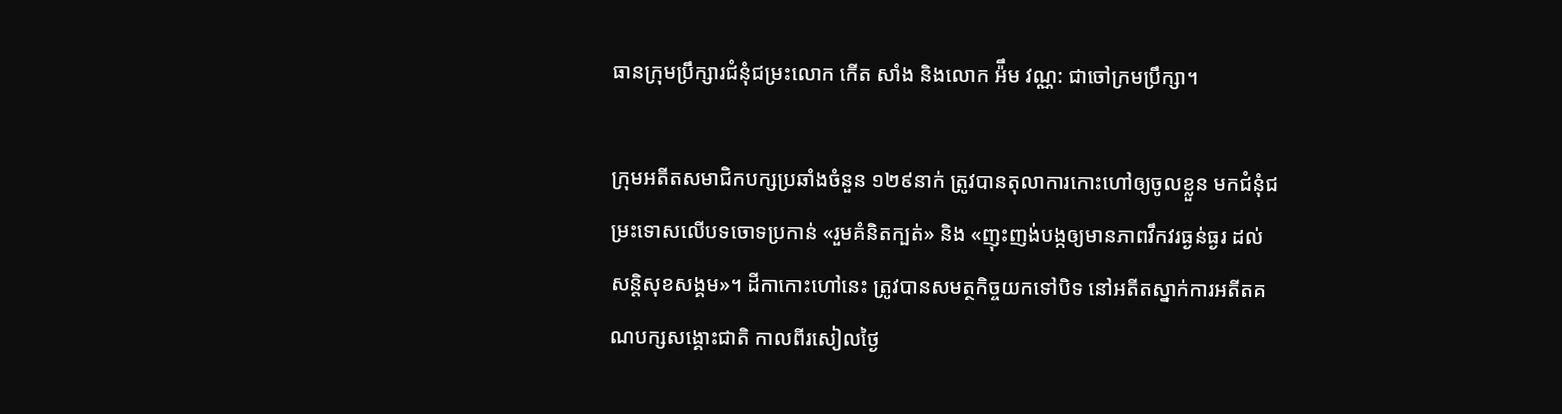ធានក្រុមប្រឹក្សារជំនុំជម្រះលោក កើត សាំង និងលោក អ៉ឹម វណ្ណ: ជាចៅក្រមប្រឹក្សា។

ក្រុមអតីតសមាជិកបក្សប្រឆាំងចំនួន ១២៩នាក់ ត្រូវបានតុលាការកោះហៅឲ្យចូលខ្លួន មកជំនុំជម្រះទោសលើបទចោទប្រកាន់ «រួមគំនិតក្បត់» និង «ញុះញង់បង្កឲ្យមានភាពវឹកវរធ្ងន់ធ្ងរ ដល់សន្តិសុខសង្គម»។ ដីកាកោះហៅនេះ ត្រូវបានសមត្ថកិច្ចយកទៅបិទ នៅអតីតស្នាក់ការអតីតគណបក្សសង្គោះជាតិ កាលពីរសៀលថ្ងៃ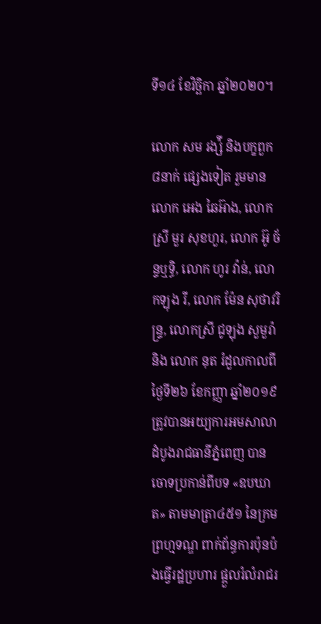ទី១៤ ខែវិច្ឆិកា ឆ្នាំ២០២០។

លោក សម រង្ស៉ី និងបក្ខពួក ៨នាក់ ផ្សេងទៀត រួមមានលោក អេង ឆៃអ៊ាង, លោកស្រី មួរ សុខហួរ, លោក អ៊ូ ច័ន្ទឬទិ្ធ, លោក ហូរ វ៉ាន់, លោកឡុង រី, លោក ម៉ែន សុថាវរិន្ទ្រ, លោកស្រី ជូឡុង សួមួរ៉ា និង លោក នុត រំដួលកាលពីថ្ងៃទី២៦ ខែកញ្ញា ឆ្នាំ២០១៩ ត្រូវបានអយ្យការអមសាលាដំបូងរាជធានីភ្នំពេញ បានចោទប្រកាន់ពីបទ «ឧបឃាត» តាមមាត្រា៤៥១ នៃក្រមព្រហ្មទណ្ឌ ពាក់ព័ន្ធការប៉ុនប៉ងធ្វើរដ្ឋប្រហារ ផ្ដួលរំលំរាជរ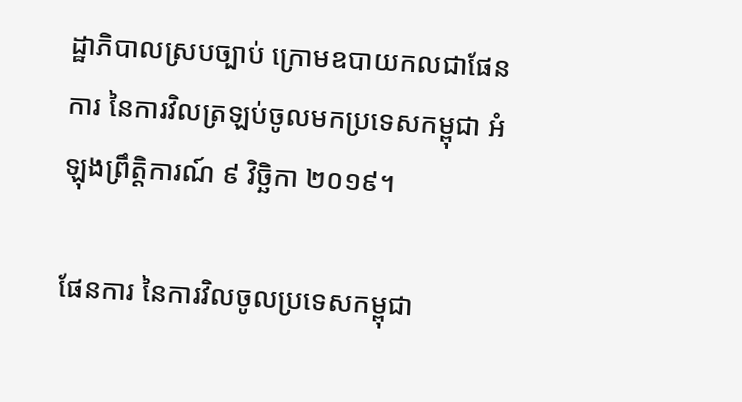ដ្ឋាភិបាលស្របច្បាប់ ក្រោមឧបាយកលជាផែនការ នៃការវិលត្រឡប់ចូលមកប្រទេសកម្ពុជា អំឡុងព្រឹត្តិការណ៍ ៩ វិច្ឆិកា ២០១៩។

ផែនការ នៃការវិលចូលប្រទេសកម្ពុជា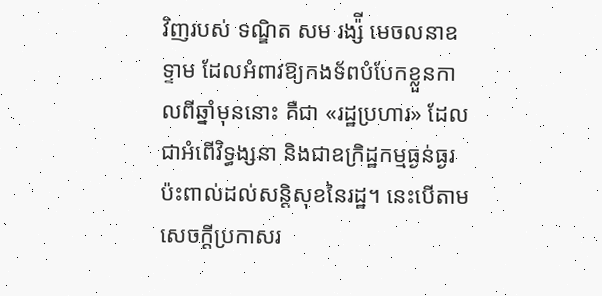វិញរបស់ ទណ្ឌិត សម រង្ស៉ី មេចលនាឧទ្ទាម ដែលអំពាវឱ្យកងទ័ពបំបែកខ្លួនកាលពីឆ្នាំមុននោះ គឺជា «រដ្ឋប្រហារ» ដែលជាអំពើវិទ្ធង្សនា និងជាឧក្រិដ្ឋកម្មធ្ងន់ធ្ងរប៉ះពាល់ដល់សន្តិសុខនៃរដ្ឋ។ នេះបើតាមសេចក្តីប្រកាសរ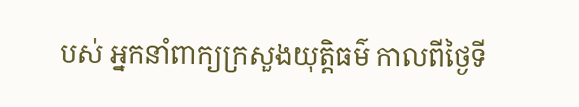បស់ អ្នកនាំពាក្យក្រសួងយុត្តិធម៌ កាលពីថ្ងៃទី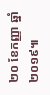២០ ខែកញ្ញា ឆ្នាំ២០១៩៕